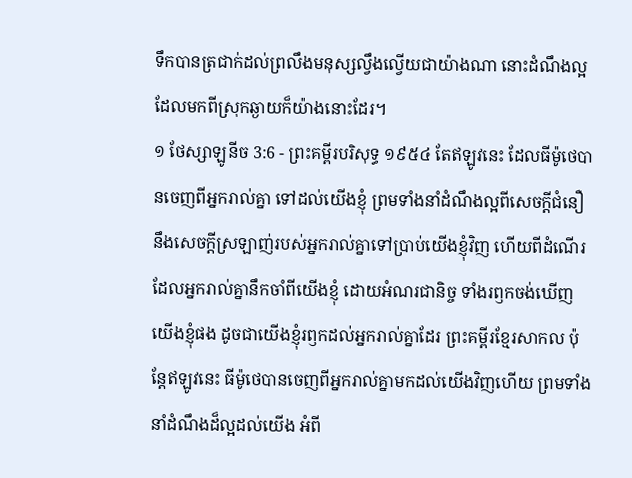ទឹកបានត្រជាក់ដល់ព្រលឹងមនុស្សល្វឹងល្វើយជាយ៉ាងណា នោះដំណឹងល្អដែលមកពីស្រុកឆ្ងាយក៏យ៉ាងនោះដែរ។
១ ថែស្សាឡូនីច 3:6 - ព្រះគម្ពីរបរិសុទ្ធ ១៩៥៤ តែឥឡូវនេះ ដែលធីម៉ូថេបានចេញពីអ្នករាល់គ្នា ទៅដល់យើងខ្ញុំ ព្រមទាំងនាំដំណឹងល្អពីសេចក្ដីជំនឿ នឹងសេចក្ដីស្រឡាញ់របស់អ្នករាល់គ្នាទៅប្រាប់យើងខ្ញុំវិញ ហើយពីដំណើរដែលអ្នករាល់គ្នានឹកចាំពីយើងខ្ញុំ ដោយអំណរជានិច្ច ទាំងរឭកចង់ឃើញយើងខ្ញុំផង ដូចជាយើងខ្ញុំរឭកដល់អ្នករាល់គ្នាដែរ ព្រះគម្ពីរខ្មែរសាកល ប៉ុន្តែឥឡូវនេះ ធីម៉ូថេបានចេញពីអ្នករាល់គ្នាមកដល់យើងវិញហើយ ព្រមទាំងនាំដំណឹងដ៏ល្អដល់យើង អំពី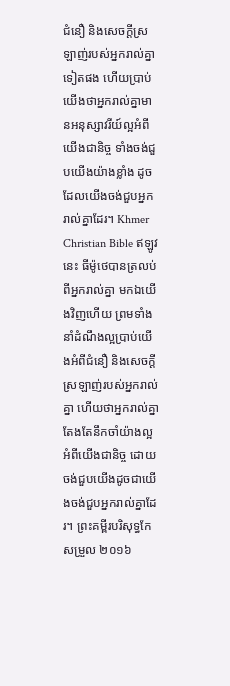ជំនឿ និងសេចក្ដីស្រឡាញ់របស់អ្នករាល់គ្នាទៀតផង ហើយប្រាប់យើងថាអ្នករាល់គ្នាមានអនុស្សាវរីយ៍ល្អអំពីយើងជានិច្ច ទាំងចង់ជួបយើងយ៉ាងខ្លាំង ដូចដែលយើងចង់ជួបអ្នករាល់គ្នាដែរ។ Khmer Christian Bible ឥឡូវនេះ ធីម៉ូថេបានត្រលប់ពីអ្នករាល់គ្នា មកឯយើងវិញហើយ ព្រមទាំងនាំដំណឹងល្អប្រាប់យើងអំពីជំនឿ និងសេចក្ដីស្រឡាញ់របស់អ្នករាល់គ្នា ហើយថាអ្នករាល់គ្នាតែងតែនឹកចាំយ៉ាងល្អអំពីយើងជានិច្ច ដោយចង់ជួបយើងដូចជាយើងចង់ជួបអ្នករាល់គ្នាដែរ។ ព្រះគម្ពីរបរិសុទ្ធកែសម្រួល ២០១៦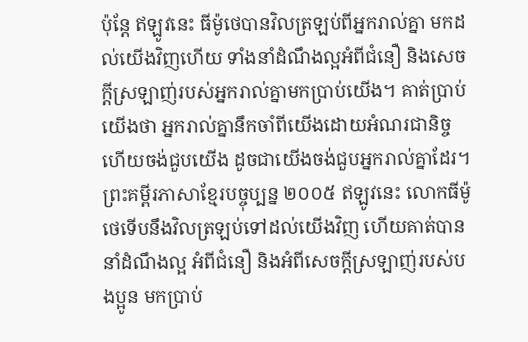ប៉ុន្ដែ ឥឡូវនេះ ធីម៉ូថេបានវិលត្រឡប់ពីអ្នករាល់គ្នា មកដល់យើងវិញហើយ ទាំងនាំដំណឹងល្អអំពីជំនឿ និងសេចក្ដីស្រឡាញ់របស់អ្នករាល់គ្នាមកប្រាប់យើង។ គាត់ប្រាប់យើងថា អ្នករាល់គ្នានឹកចាំពីយើងដោយអំណរជានិច្ច ហើយចង់ជួបយើង ដូចជាយើងចង់ជួបអ្នករាល់គ្នាដែរ។ ព្រះគម្ពីរភាសាខ្មែរបច្ចុប្បន្ន ២០០៥ ឥឡូវនេះ លោកធីម៉ូថេទើបនឹងវិលត្រឡប់ទៅដល់យើងវិញ ហើយគាត់បាននាំដំណឹងល្អ អំពីជំនឿ និងអំពីសេចក្ដីស្រឡាញ់របស់បងប្អូន មកប្រាប់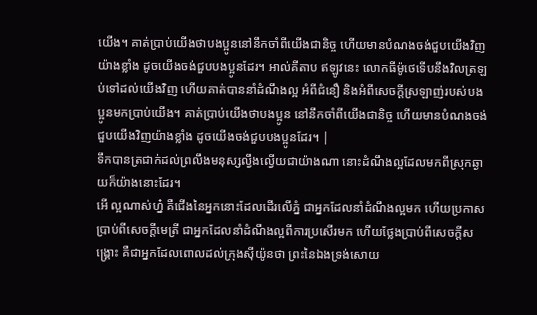យើង។ គាត់ប្រាប់យើងថាបងប្អូននៅនឹកចាំពីយើងជានិច្ច ហើយមានបំណងចង់ជួបយើងវិញយ៉ាងខ្លាំង ដូចយើងចង់ជួបបងប្អូនដែរ។ អាល់គីតាប ឥឡូវនេះ លោកធីម៉ូថេទើបនឹងវិលត្រឡប់ទៅដល់យើងវិញ ហើយគាត់បាននាំដំណឹងល្អ អំពីជំនឿ និងអំពីសេចក្ដីស្រឡាញ់របស់បងប្អូនមកប្រាប់យើង។ គាត់ប្រាប់យើងថាបងប្អូន នៅនឹកចាំពីយើងជានិច្ច ហើយមានបំណងចង់ជួបយើងវិញយ៉ាងខ្លាំង ដូចយើងចង់ជួបបងប្អូនដែរ។ |
ទឹកបានត្រជាក់ដល់ព្រលឹងមនុស្សល្វឹងល្វើយជាយ៉ាងណា នោះដំណឹងល្អដែលមកពីស្រុកឆ្ងាយក៏យ៉ាងនោះដែរ។
អើ ល្អណាស់ហ្ន៎ គឺជើងនៃអ្នកនោះដែលដើរលើភ្នំ ជាអ្នកដែលនាំដំណឹងល្អមក ហើយប្រកាសប្រាប់ពីសេចក្ដីមេត្រី ជាអ្នកដែលនាំដំណឹងល្អពីការប្រសើរមក ហើយថ្លែងប្រាប់ពីសេចក្ដីសង្គ្រោះ គឺជាអ្នកដែលពោលដល់ក្រុងស៊ីយ៉ូនថា ព្រះនៃឯងទ្រង់សោយ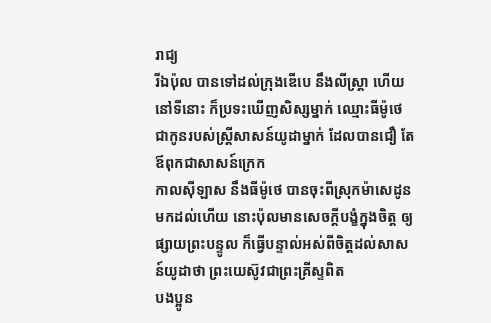រាជ្យ
រីឯប៉ុល បានទៅដល់ក្រុងឌើបេ នឹងលីស្ត្រា ហើយនៅទីនោះ ក៏ប្រទះឃើញសិស្សម្នាក់ ឈ្មោះធីម៉ូថេ ជាកូនរបស់ស្ត្រីសាសន៍យូដាម្នាក់ ដែលបានជឿ តែឪពុកជាសាសន៍ក្រេក
កាលស៊ីឡាស នឹងធីម៉ូថេ បានចុះពីស្រុកម៉ាសេដូនមកដល់ហើយ នោះប៉ុលមានសេចក្ដីបង្ខំក្នុងចិត្ត ឲ្យផ្សាយព្រះបន្ទូល ក៏ធ្វើបន្ទាល់អស់ពីចិត្តដល់សាសន៍យូដាថា ព្រះយេស៊ូវជាព្រះគ្រីស្ទពិត
បងប្អូន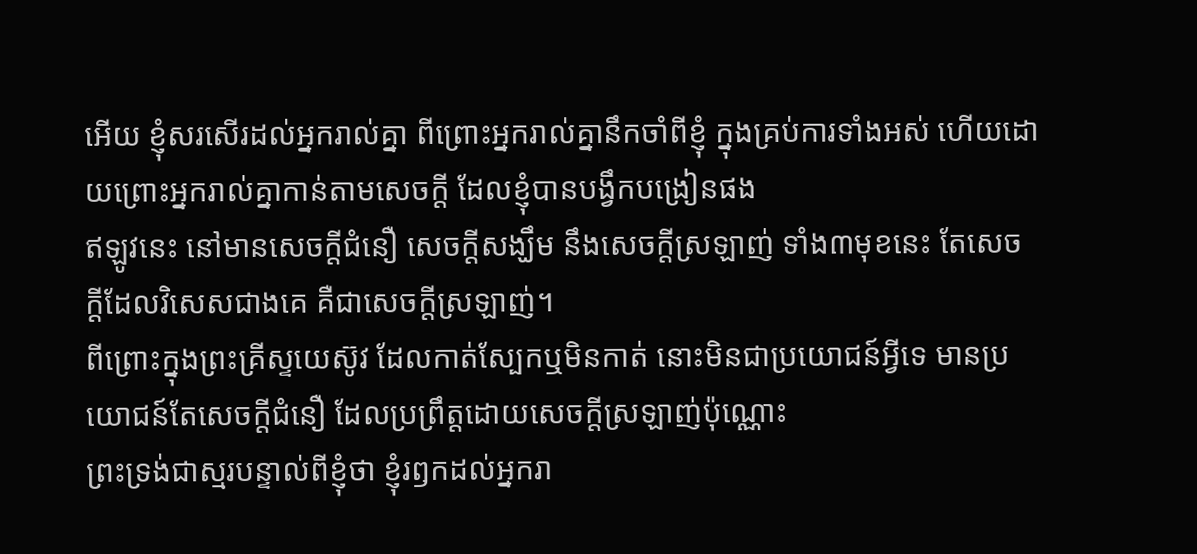អើយ ខ្ញុំសរសើរដល់អ្នករាល់គ្នា ពីព្រោះអ្នករាល់គ្នានឹកចាំពីខ្ញុំ ក្នុងគ្រប់ការទាំងអស់ ហើយដោយព្រោះអ្នករាល់គ្នាកាន់តាមសេចក្ដី ដែលខ្ញុំបានបង្វឹកបង្រៀនផង
ឥឡូវនេះ នៅមានសេចក្ដីជំនឿ សេចក្ដីសង្ឃឹម នឹងសេចក្ដីស្រឡាញ់ ទាំង៣មុខនេះ តែសេចក្ដីដែលវិសេសជាងគេ គឺជាសេចក្ដីស្រឡាញ់។
ពីព្រោះក្នុងព្រះគ្រីស្ទយេស៊ូវ ដែលកាត់ស្បែកឬមិនកាត់ នោះមិនជាប្រយោជន៍អ្វីទេ មានប្រយោជន៍តែសេចក្ដីជំនឿ ដែលប្រព្រឹត្តដោយសេចក្ដីស្រឡាញ់ប៉ុណ្ណោះ
ព្រះទ្រង់ជាស្មរបន្ទាល់ពីខ្ញុំថា ខ្ញុំរឭកដល់អ្នករា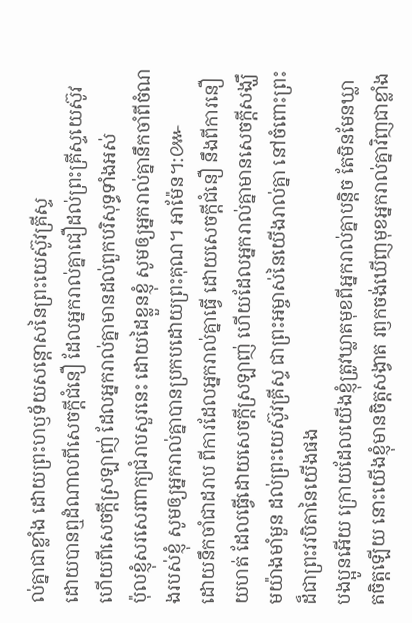ល់គ្នាជាខ្លាំង ដោយព្រះហឫទ័យសន្តោសនៃព្រះយេស៊ូវគ្រីស្ទ
ដោយបានឮដំណាលពីសេចក្ដីជំនឿ ដែលអ្នករាល់គ្នាជឿដល់ព្រះគ្រីស្ទយេស៊ូវ ហើយពីសេចក្ដីស្រឡាញ់ ដែលអ្នករាល់គ្នាមានដល់ពួកបរិសុទ្ធទាំងអស់
ប៉ុលខ្ញុំសរសេរពាក្យជំរាបសួរនេះ ដោយដៃខ្លួនខ្ញុំ សូមឲ្យអ្នករាល់គ្នានឹកចាំពីចំណងរបស់ខ្ញុំ សូមឲ្យអ្នករាល់គ្នាបានប្រកបដោយព្រះគុណ។ អាម៉ែន។:៚
ដោយនឹកចាំជាដរាប ពីការដែលអ្នករាល់គ្នាធ្វើ ដោយសេចក្ដីជំនឿ នឹងពីការនឿយហត់ ដែលធ្វើដោយសេចក្ដីស្រឡាញ់ ហើយដែលអ្នករាល់គ្នាមានសេចក្ដីសង្ឃឹមយ៉ាងមាំមួន ដល់ព្រះយេស៊ូវគ្រីស្ទ ជាព្រះអម្ចាស់នៃយើងរាល់គ្នា នៅចំពោះព្រះដ៏ជាព្រះវរបិតានៃយើងផង
បងប្អូនអើយ ក្រោយដែលយើងខ្ញុំត្រូវឃ្លាតមុខពីអ្នករាល់គ្នាបន្តិច តែមិនមែនឃ្លាតចិត្តឡើយ នោះយើងខ្ញុំមានចិត្តសង្វាត រឭកចង់ឃើញមុខអ្នករាល់គ្នាវិញជាខ្លាំង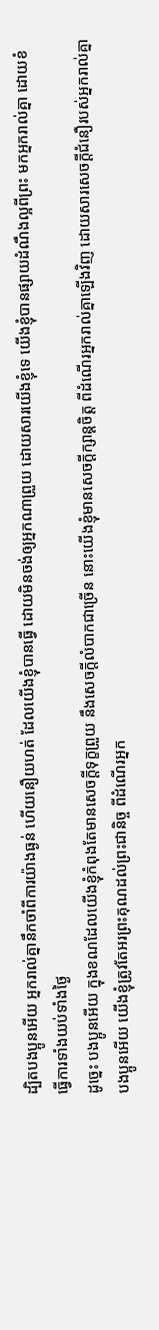ដ្បិតបងប្អូនអើយ អ្នករាល់គ្នានឹកចាំពីការយ៉ាងធ្ងន់ ហើយនឿយហត់ ដែលយើងខ្ញុំបានធ្វើ ដោយមិនចង់ឲ្យអ្នកណាព្រួយ ដោយសារយើងខ្ញុំទេ យើងខ្ញុំបានផ្សាយដំណឹងល្អពីព្រះ មកអ្នករាល់គ្នា ដោយខំធ្វើការទាំងយប់ទាំងថ្ងៃ
ដូច្នេះ បងប្អូនអើយ ក្នុងខណដែលយើងខ្ញុំកំពុងតែមានសេចក្ដីទុក្ខព្រួយ នឹងសេចក្ដីលំបាកជាច្រើន នោះយើងខ្ញុំមានសេចក្ដីក្សាន្តចិត្ត ពីដំណើរអ្នករាល់គ្នាឡើងវិញ ដោយសារសេចក្ដីជំនឿរបស់អ្នករាល់គ្នា
បងប្អូនអើយ យើងខ្ញុំត្រូវតែអរព្រះគុណដល់ព្រះជានិច្ច ពីដំណើរអ្នក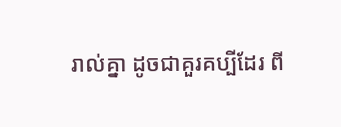រាល់គ្នា ដូចជាគួរគប្បីដែរ ពី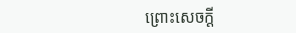ព្រោះសេចក្ដី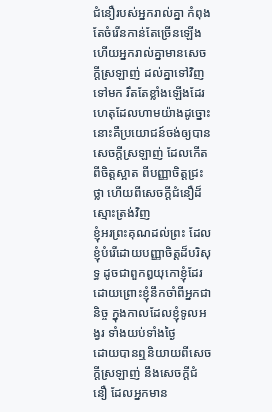ជំនឿរបស់អ្នករាល់គ្នា កំពុងតែចំរើនកាន់តែច្រើនឡើង ហើយអ្នករាល់គ្នាមានសេចក្ដីស្រឡាញ់ ដល់គ្នាទៅវិញទៅមក រឹតតែខ្លាំងឡើងដែរ
ហេតុដែលហាមយ៉ាងដូច្នោះ នោះគឺប្រយោជន៍ចង់ឲ្យបានសេចក្ដីស្រឡាញ់ ដែលកើតពីចិត្តស្អាត ពីបញ្ញាចិត្តជ្រះថ្លា ហើយពីសេចក្ដីជំនឿដ៏ស្មោះត្រង់វិញ
ខ្ញុំអរព្រះគុណដល់ព្រះ ដែលខ្ញុំបំរើដោយបញ្ញាចិត្តដ៏បរិសុទ្ធ ដូចជាពួកឰយុកោខ្ញុំដែរ ដោយព្រោះខ្ញុំនឹកចាំពីអ្នកជានិច្ច ក្នុងកាលដែលខ្ញុំទូលអង្វរ ទាំងយប់ទាំងថ្ងៃ
ដោយបានឮនិយាយពីសេចក្ដីស្រឡាញ់ នឹងសេចក្ដីជំនឿ ដែលអ្នកមាន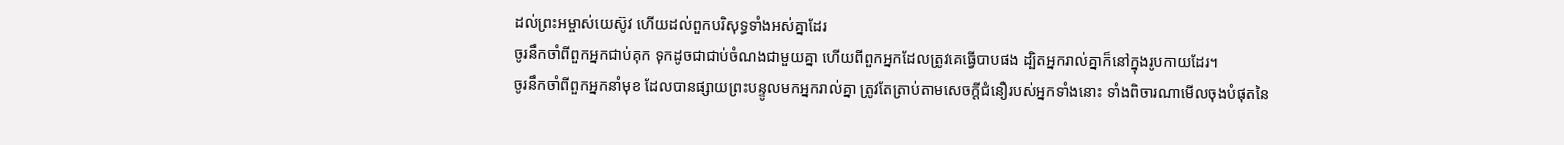ដល់ព្រះអម្ចាស់យេស៊ូវ ហើយដល់ពួកបរិសុទ្ធទាំងអស់គ្នាដែរ
ចូរនឹកចាំពីពួកអ្នកជាប់គុក ទុកដូចជាជាប់ចំណងជាមួយគ្នា ហើយពីពួកអ្នកដែលត្រូវគេធ្វើបាបផង ដ្បិតអ្នករាល់គ្នាក៏នៅក្នុងរូបកាយដែរ។
ចូរនឹកចាំពីពួកអ្នកនាំមុខ ដែលបានផ្សាយព្រះបន្ទូលមកអ្នករាល់គ្នា ត្រូវតែត្រាប់តាមសេចក្ដីជំនឿរបស់អ្នកទាំងនោះ ទាំងពិចារណាមើលចុងបំផុតនៃ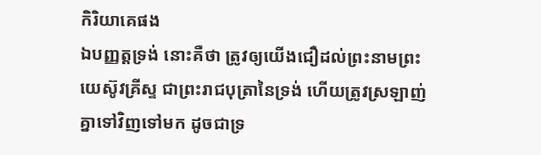កិរិយាគេផង
ឯបញ្ញត្តទ្រង់ នោះគឺថា ត្រូវឲ្យយើងជឿដល់ព្រះនាមព្រះយេស៊ូវគ្រីស្ទ ជាព្រះរាជបុត្រានៃទ្រង់ ហើយត្រូវស្រឡាញ់គ្នាទៅវិញទៅមក ដូចជាទ្រ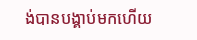ង់បានបង្គាប់មកហើយ